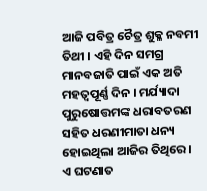ଆଜି ପବିତ୍ର ଚୈତ୍ର ଶୁକ୍ଳ ନବମୀ ତିଥୀ । ଏହି ଦିନ ସମଗ୍ର ମାନବଜାତି ପାଇଁ ଏକ ଅତି ମହତ୍ୱପୂର୍ଣ୍ଣ ଦିନ । ମର୍ଯ୍ୟାଦା ପୁରୁଷୋତ୍ତମଙ୍କ ଧରାବତରଣ ସହିତ ଧରଣୀମାତା ଧନ୍ୟ ହୋଇଥିଲା ଆଜିର ତିଥିରେ । ଏ ଘଟଣାତ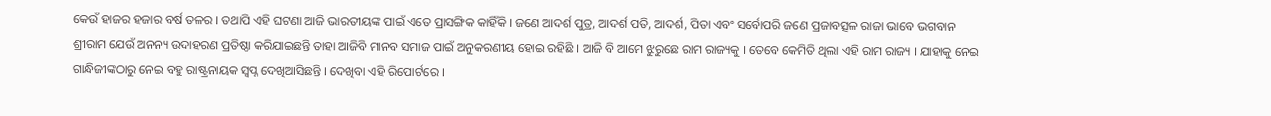କେଉଁ ହାଜର ହଜାର ବର୍ଷ ତଳର । ତଥାପି ଏହି ଘଟଣା ଆଜି ଭାରତୀୟଙ୍କ ପାଇଁ ଏତେ ପ୍ରାସଙ୍ଗିକ କାହିଁକି । ଜଣେ ଆଦର୍ଶ ପୁତ୍ର, ଆଦର୍ଶ ପତି, ଆଦର୍ଶ, ପିତା ଏବଂ ସର୍ବୋପରି ଜଣେ ପ୍ରଜାବତ୍ସଳ ରାଜା ଭାବେ ଭଗବାନ ଶ୍ରୀରାମ ଯେଉଁ ଅନନ୍ୟ ଉଦାହରଣ ପ୍ରତିଷ୍ଠା କରିଯାଇଛନ୍ତି ତାହା ଆଜିବି ମାନବ ସମାଜ ପାଇଁ ଅନୁକରଣୀୟ ହୋଇ ରହିଛି । ଆଜି ବି ଆମେ ଝୁରୁଛେ ରାମ ରାଜ୍ୟକୁ । ତେବେ କେମିତି ଥିଲା ଏହି ରାମ ରାଜ୍ୟ । ଯାହାକୁ ନେଇ ଗାନ୍ଧିଜୀଙ୍କଠାରୁ ନେଇ ବହୁ ରାଷ୍ଟ୍ରନାୟକ ସ୍ୱପ୍ନ ଦେଖିଆସିଛନ୍ତି । ଦେଖିବା ଏହି ରିପୋର୍ଟରେ ।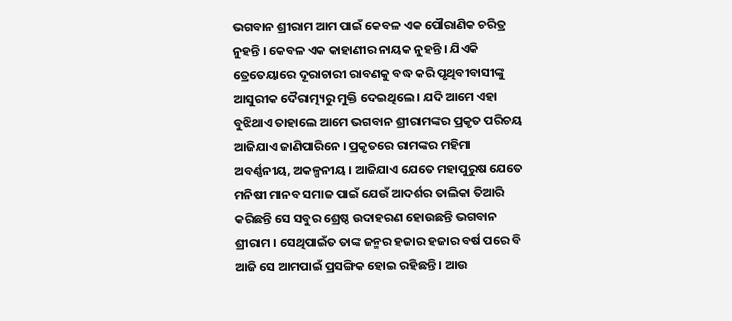ଭଗବାନ ଶ୍ରୀରାମ ଆମ ପାଇଁ କେବଳ ଏକ ପୌରାଣିକ ଚରିତ୍ର ନୁହନ୍ତି । କେବଳ ଏକ କାହାଣୀର ନାୟକ ନୁହନ୍ତି । ଯିଏକି ତ୍ରେତେୟାରେ ଦୂରାଚାରୀ ରାବଣକୁ ବଦ୍ଧ କରି ପୃଥିବୀବାସୀଙ୍କୁ ଆସୁରୀକ ଦୈରାତ୍ମ୍ୟରୁ ମୁକ୍ତି ଦେଇଥିଲେ । ଯଦି ଆମେ ଏହା ବୁଝିଥାଏ ତାହାଲେ ଆମେ ଭଗବାନ ଶ୍ରୀରାମଙ୍କର ପ୍ରକୃତ ପରିଚୟ ଆଜିଯାଏ ଜାଣିପାରିନେ । ପ୍ରକୃତରେ ରାମଙ୍କର ମହିମା ଅବର୍ଣ୍ଣନୀୟ, ଅକଳ୍ପନୀୟ । ଆଜିଯାଏ ଯେତେ ମହାପୁରୁଷ ଯେତେ ମନିଷୀ ମାନବ ସମାଜ ପାଇଁ ଯେଉଁ ଆଦର୍ଶର ତାଲିକା ତିଆରି କରିଛନ୍ତି ସେ ସବୁର ଶ୍ରେଷ୍ଠ ଉଦାହରଣ ହୋଉଛନ୍ତି ଭଗବାନ ଶ୍ରୀରାମ । ସେଥିପାଇଁତ ତାଙ୍କ ଜନ୍ମର ହଜାର ହଜାର ବର୍ଷ ପରେ ବି ଆଜି ସେ ଆମପାଇଁ ପ୍ରସଙ୍ଗିକ ହୋଇ ରହିଛନ୍ତି । ଆଉ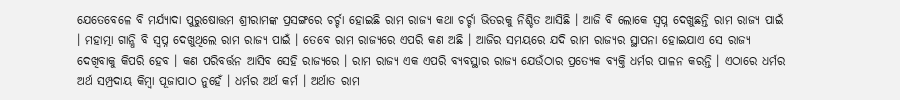ଯେତେବେଳେ ବି ମର୍ଯ୍ୟାଦା ପୁରୁଷୋତ୍ତମ ଶ୍ରୀରାମଙ୍କ ପ୍ରସଙ୍ଗରେ ଚର୍ଚ୍ଚା ହୋଇଛି ରାମ ରାଜ୍ୟ କଥା ଚର୍ଚ୍ଚା ଭିତରକୁ ନିଶ୍ଚିତ ଆସିଛି । ଆଜି ବି ଲୋକେ ସ୍ୱପ୍ନ ଦେଖୁଛନ୍ତି ରାମ ରାଜ୍ୟ ପାଇଁ । ମହାତ୍ମା ଗାନ୍ଧି ବି ସ୍ୱପ୍ନ ଦେଖୁଥିଲେ ରାମ ରାଜ୍ୟ ପାଇଁ । ତେବେ ରାମ ରାଜ୍ୟରେ ଏପରି କଣ ଅଛି । ଆଜିର ସମୟରେ ଯଦି ରାମ ରାଜ୍ୟର ସ୍ଥାପନା ହୋଇଯାଏ ସେ ରାଜ୍ୟ ଦେଖିବାକୁ କିପରି ହେବ । କଣ ପରିବର୍ତ୍ତନ ଆସିବ ସେହି ରାଜ୍ୟରେ । ରାମ ରାଜ୍ୟ ଏକ ଏପରି ବ୍ୟବସ୍ଥାର ରାଜ୍ୟ ଯେଉଁଠାର ପ୍ରତ୍ୟେକ ବ୍ୟକ୍ତି ଧର୍ମର ପାଳନ କରନ୍ତି । ଏଠାରେ ଧର୍ମର ଅର୍ଥ ସମ୍ପ୍ରଦାୟ କିମ୍ବା ପୂଜାପାଠ ନୁହେଁ । ଧର୍ମର ଅର୍ଥ କର୍ମ । ଅର୍ଥାତ ରାମ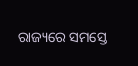ରାଜ୍ୟରେ ସମସ୍ତେ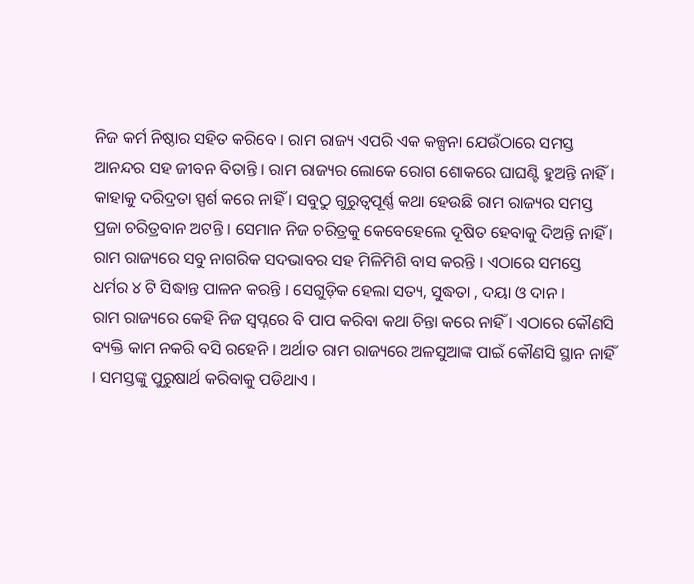ନିଜ କର୍ମ ନିଷ୍ଠାର ସହିତ କରିବେ । ରାମ ରାଜ୍ୟ ଏପରି ଏକ କଳ୍ପନା ଯେଉଁଠାରେ ସମସ୍ତ ଆନନ୍ଦର ସହ ଜୀବନ ବିତାନ୍ତି । ରାମ ରାଜ୍ୟର ଲୋକେ ରୋଗ ଶୋକରେ ଘାଘଣ୍ଟି ହୁଅନ୍ତି ନାହିଁ । କାହାକୁ ଦରିଦ୍ରତା ସ୍ପର୍ଶ କରେ ନାହିଁ । ସବୁଠୁ ଗୁରୁତ୍ୱପୂର୍ଣ୍ଣ କଥା ହେଉଛି ରାମ ରାଜ୍ୟର ସମସ୍ତ ପ୍ରଜା ଚରିତ୍ରବାନ ଅଟନ୍ତି । ସେମାନ ନିଜ ଚରିତ୍ରକୁ କେବେହେଲେ ଦୂଷିତ ହେବାକୁ ଦିଅନ୍ତି ନାହିଁ । ରାମ ରାଜ୍ୟରେ ସବୁ ନାଗରିକ ସଦଭାବର ସହ ମିଳିମିଶି ବାସ କରନ୍ତି । ଏଠାରେ ସମସ୍ତେ ଧର୍ମର ୪ ଟି ସିଦ୍ଧାନ୍ତ ପାଳନ କରନ୍ତି । ସେଗୁଡ଼ିକ ହେଲା ସତ୍ୟ, ସୁଦ୍ଧତା , ଦୟା ଓ ଦାନ ।
ରାମ ରାଜ୍ୟରେ କେହି ନିଜ ସ୍ୱପ୍ନରେ ବି ପାପ କରିବା କଥା ଚିନ୍ତା କରେ ନାହିଁ । ଏଠାରେ କୌଣସି ବ୍ୟକ୍ତି କାମ ନକରି ବସି ରହେନି । ଅର୍ଥାତ ରାମ ରାଜ୍ୟରେ ଅଳସୁଆଙ୍କ ପାଇଁ କୌଣସି ସ୍ଥାନ ନାହିଁ । ସମସ୍ତଙ୍କୁ ପୁରୁଷାର୍ଥ କରିବାକୁ ପଡିଥାଏ ।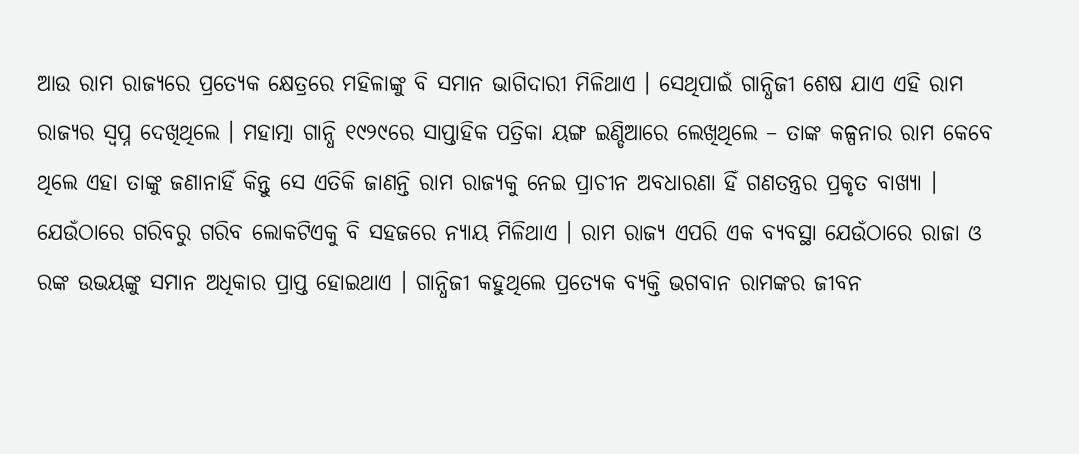ଆଉ ରାମ ରାଜ୍ୟରେ ପ୍ରତ୍ୟେକ କ୍ଷେତ୍ରରେ ମହିଳାଙ୍କୁ ବି ସମାନ ଭାଗିଦାରୀ ମିଳିଥାଏ । ସେଥିପାଇଁ ଗାନ୍ଧିଜୀ ଶେଷ ଯାଏ ଏହି ରାମ ରାଜ୍ୟର ସ୍ୱପ୍ନ ଦେଖିଥିଲେ । ମହାତ୍ମା ଗାନ୍ଧି ୧୯୨୯ରେ ସାପ୍ତାହିକ ପତ୍ରିକା ୟଙ୍ଗ ଇଣ୍ଡିଆରେ ଲେଖିଥିଲେ – ତାଙ୍କ କଳ୍ପନାର ରାମ କେବେ ଥିଲେ ଏହା ତାଙ୍କୁ ଜଣାନାହିଁ କିନ୍ତୁ ସେ ଏତିକି ଜାଣନ୍ତି ରାମ ରାଜ୍ୟକୁ ନେଇ ପ୍ରାଚୀନ ଅବଧାରଣା ହିଁ ଗଣତନ୍ତ୍ରର ପ୍ରକୃତ ବାଖ୍ୟା । ଯେଉଁଠାରେ ଗରିବରୁ ଗରିବ ଲୋକଟିଏକୁ ବି ସହଜରେ ନ୍ୟାୟ ମିଳିଥାଏ । ରାମ ରାଜ୍ୟ ଏପରି ଏକ ବ୍ୟବସ୍ଥା ଯେଉଁଠାରେ ରାଜା ଓ ରଙ୍କ ଉଭୟଙ୍କୁ ସମାନ ଅଧିକାର ପ୍ରାପ୍ତ ହୋଇଥାଏ । ଗାନ୍ଧିଜୀ କହୁଥିଲେ ପ୍ରତ୍ୟେକ ବ୍ୟକ୍ତି ଭଗବାନ ରାମଙ୍କର ଜୀବନ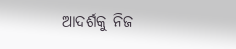ଆଦର୍ଶକୁ ନିଜ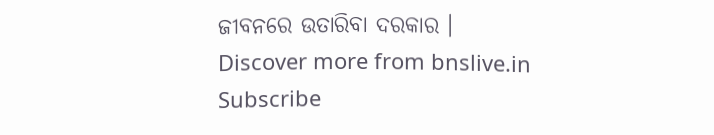ଜୀବନରେ ଉତାରିବା ଦରକାର ।
Discover more from bnslive.in
Subscribe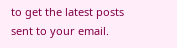to get the latest posts sent to your email.